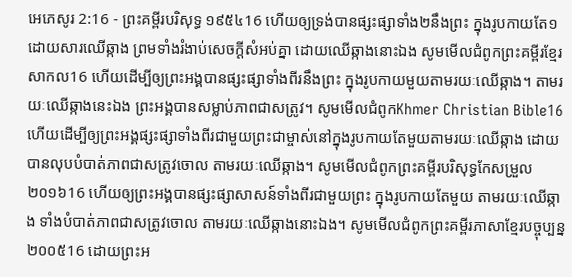អេភេសូរ 2:16 - ព្រះគម្ពីរបរិសុទ្ធ ១៩៥៤16 ហើយឲ្យទ្រង់បានផ្សះផ្សាទាំង២នឹងព្រះ ក្នុងរូបកាយតែ១ ដោយសារឈើឆ្កាង ព្រមទាំងរំងាប់សេចក្ដីសំអប់គ្នា ដោយឈើឆ្កាងនោះឯង សូមមើលជំពូកព្រះគម្ពីរខ្មែរសាកល16 ហើយដើម្បីឲ្យព្រះអង្គបានផ្សះផ្សាទាំងពីរនឹងព្រះ ក្នុងរូបកាយមួយតាមរយៈឈើឆ្កាង។ តាមរយៈឈើឆ្កាងនេះឯង ព្រះអង្គបានសម្លាប់ភាពជាសត្រូវ។ សូមមើលជំពូកKhmer Christian Bible16 ហើយដើម្បីឲ្យព្រះអង្គផ្សះផ្សាទាំងពីរជាមួយព្រះជាម្ចាស់នៅក្នុងរូបកាយតែមួយតាមរយៈឈើឆ្កាង ដោយបានលុបបំបាត់ភាពជាសត្រូវចោល តាមរយៈឈើឆ្កាង។ សូមមើលជំពូកព្រះគម្ពីរបរិសុទ្ធកែសម្រួល ២០១៦16 ហើយឲ្យព្រះអង្គបានផ្សះផ្សាសាសន៍ទាំងពីរជាមួយព្រះ ក្នុងរូបកាយតែមួយ តាមរយៈឈើឆ្កាង ទាំងបំបាត់ភាពជាសត្រូវចោល តាមរយៈឈើឆ្កាងនោះឯង។ សូមមើលជំពូកព្រះគម្ពីរភាសាខ្មែរបច្ចុប្បន្ន ២០០៥16 ដោយព្រះអ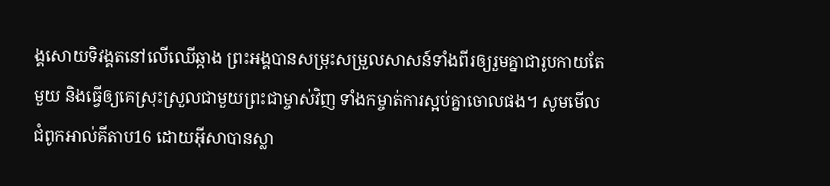ង្គសោយទិវង្គតនៅលើឈើឆ្កាង ព្រះអង្គបានសម្រុះសម្រួលសាសន៍ទាំងពីរឲ្យរួមគ្នាជារូបកាយតែមួយ និងធ្វើឲ្យគេស្រុះស្រួលជាមួយព្រះជាម្ចាស់វិញ ទាំងកម្ចាត់ការស្អប់គ្នាចោលផង។ សូមមើលជំពូកអាល់គីតាប16 ដោយអ៊ីសាបានស្លា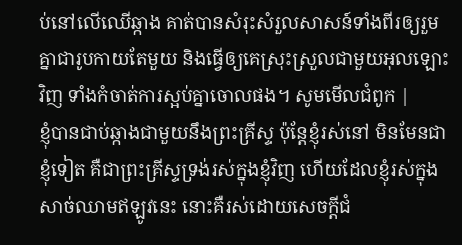ប់នៅលើឈើឆ្កាង គាត់បានសំរុះសំរួលសាសន៍ទាំងពីរឲ្យរួមគ្នាជារូបកាយតែមួយ និងធ្វើឲ្យគេស្រុះស្រួលជាមួយអុលឡោះវិញ ទាំងកំចាត់ការស្អប់គ្នាចោលផង។ សូមមើលជំពូក |
ខ្ញុំបានជាប់ឆ្កាងជាមួយនឹងព្រះគ្រីស្ទ ប៉ុន្តែខ្ញុំរស់នៅ មិនមែនជាខ្ញុំទៀត គឺជាព្រះគ្រីស្ទទ្រង់រស់ក្នុងខ្ញុំវិញ ហើយដែលខ្ញុំរស់ក្នុងសាច់ឈាមឥឡូវនេះ នោះគឺរស់ដោយសេចក្ដីជំ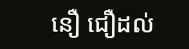នឿ ជឿដល់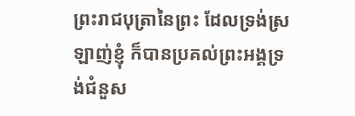ព្រះរាជបុត្រានៃព្រះ ដែលទ្រង់ស្រឡាញ់ខ្ញុំ ក៏បានប្រគល់ព្រះអង្គទ្រង់ជំនួស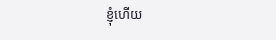ខ្ញុំហើយ